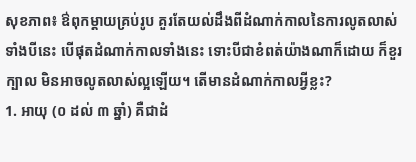សុខភាព៖ ឳពុកម្តាយគ្រប់រូប គួរតែយល់ដឹងពីដំណាក់កាលនៃការលូតលាស់ទាំងបីនេះ បើផុតដំណាក់កាលទាំងនេះ ទោះបីជាខំពត់យ៉ាងណាក៏ដោយ ក៏ខួរក្បាល មិនអាចលូតលាស់ល្អឡើយ។ តើមានដំណាក់កាលអ្វីខ្លះ?
1. អាយុ (០ ដល់ ៣ ឆ្នាំ) គឺជាដំ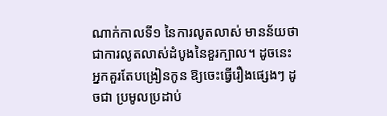ណាក់កាលទី១ នៃការលូតលាស់ មានន័យថា ជាការលូតលាស់ដំបូងនៃខួរក្បាល។ ដូចនេះ អ្នកគួរតែបង្រៀនកូន ឱ្យចេះធ្វើរឿងផ្សេងៗ ដូចជា ប្រមូលប្រដាប់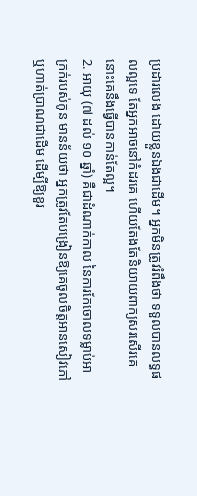ប្រដារលេង ដោយខ្លួនឯងជាដើម។ អ្នកមិនត្រូវរំពឹងថា ទទួលបានលទ្ធផលល្អទេ តែអ្នកអាចនៅកំដរគេ ហើយតែងតែនិយាយពាក្យសរសើរគេ នោះគេនឹងធ្វើបានកាន់តែល្អ។
2. អាយុ (៧ ដល់ ១០ ឆ្នាំ) គឺជាដំណាក់កាល នៃការកែចោលទម្លាប់អាក្រក់របស់កូន មានន័យថា អ្នកត្រូវតែបង្រៀនឱ្យគេចូលចិត្តអានសៀវភៅ ឬហាត់ប្រាណជាដើម ដើម្បីឱ្យខួរ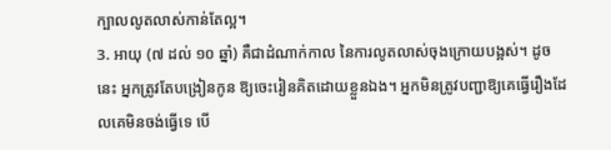ក្បាលលូតលាស់កាន់តែល្អ។
3. អាយុ (៧ ដល់ ១០ ឆ្នាំ) គឺជាដំណាក់កាល នៃការលូតលាស់ចុងក្រោយបង្អស់។ ដូចនេះ អ្នកត្រូវតែបង្រៀនកូន ឱ្យចេះរៀនគិតដោយខ្លួនឯង។ អ្នកមិនត្រូវបញ្ជាឱ្យគេធ្វើរឿងដែលគេមិនចង់ធ្វើទេ បើ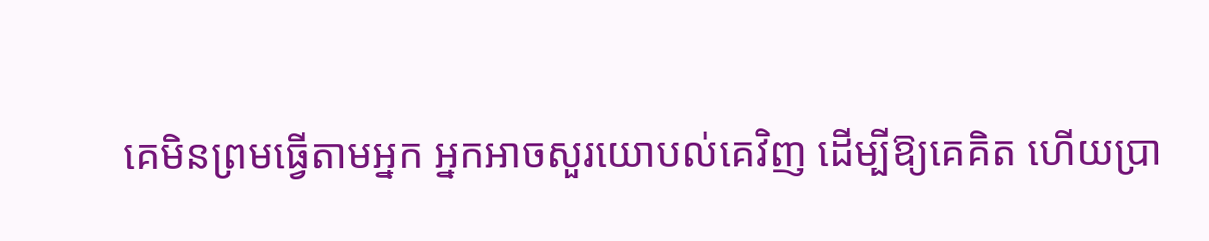គេមិនព្រមធ្វើតាមអ្នក អ្នកអាចសួរយោបល់គេវិញ ដើម្បីឱ្យគេគិត ហើយប្រា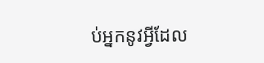ប់អ្នកនូវអ្វីដែល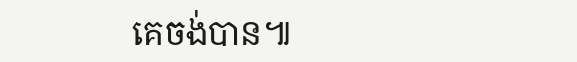គេចង់បាន៕